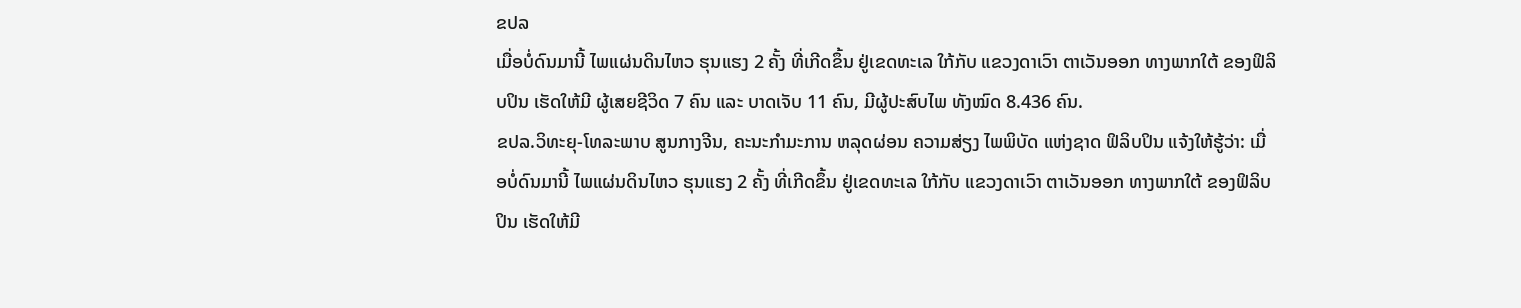ຂປລ
ເມື່ອບໍ່ດົນມານີ້ ໄພແຜ່ນດິນໄຫວ ຮຸນແຮງ 2 ຄັ້ງ ທີ່ເກີດຂຶ້ນ ຢູ່ເຂດທະເລ ໃກ້ກັບ ແຂວງດາເວົາ ຕາເວັນອອກ ທາງພາກໃຕ້ ຂອງຟິລິບປິນ ເຮັດໃຫ້ມີ ຜູ້ເສຍຊີວິດ 7 ຄົນ ແລະ ບາດເຈັບ 11 ຄົນ, ມີຜູ້ປະສົບໄພ ທັງໝົດ 8.436 ຄົນ.
ຂປລ.ວິທະຍຸ-ໂທລະພາບ ສູນກາງຈີນ, ຄະນະກຳມະການ ຫລຸດຜ່ອນ ຄວາມສ່ຽງ ໄພພິບັດ ແຫ່ງຊາດ ຟິລິບປິນ ແຈ້ງໃຫ້ຮູ້ວ່າ: ເມື່ອບໍ່ດົນມານີ້ ໄພແຜ່ນດິນໄຫວ ຮຸນແຮງ 2 ຄັ້ງ ທີ່ເກີດຂຶ້ນ ຢູ່ເຂດທະເລ ໃກ້ກັບ ແຂວງດາເວົາ ຕາເວັນອອກ ທາງພາກໃຕ້ ຂອງຟິລິບປິນ ເຮັດໃຫ້ມີ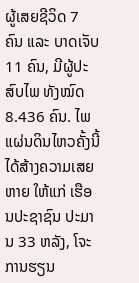ຜູ້ເສຍຊີວິດ 7 ຄົນ ແລະ ບາດເຈັບ 11 ຄົນ, ມີຜູ້ປະສົບໄພ ທັງໝົດ 8.436 ຄົນ. ໄພແຜ່ນດິນໄຫວຄັ້ງນີ້ ໄດ້ສ້າງຄວາມເສຍຫາຍ ໃຫ້ແກ່ ເຮືອນປະຊາຊົນ ປະມານ 33 ຫລັງ, ໂຈະການຮຽນ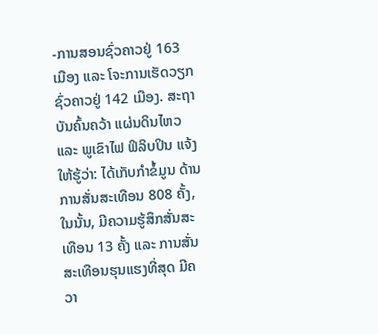-ການສອນຊົ່ວຄາວຢູ່ 163 ເມືອງ ແລະ ໂຈະການເຮັດວຽກຊົ່ວຄາວຢູ່ 142 ເມືອງ. ສະຖາບັນຄົ້ນຄວ້າ ແຜ່ນດິນໄຫວ ແລະ ພູເຂົາໄຟ ຟິລິບປິນ ແຈ້ງໃຫ້ຮູ້ວ່າ: ໄດ້ເກັບກຳຂໍ້ມູນ ດ້ານການສັ່ນສະເທືອນ 808 ຄັ້ງ, ໃນນັ້ນ, ມີຄວາມຮູ້ສຶກສັ່ນສະເທືອນ 13 ຄັ້ງ ແລະ ການສັ່ນສະເທືອນຮຸນແຮງທີ່ສຸດ ມີຄວາ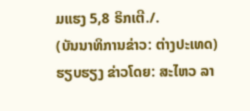ມແຮງ 5,8 ຣິກເຕີ./.
(ບັນນາທິການຂ່າວ: ຕ່າງປະເທດ) ຮຽບຮຽງ ຂ່າວໂດຍ: ສະໄຫວ ລາ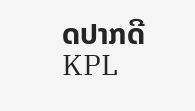ດປາກດີ
KPL